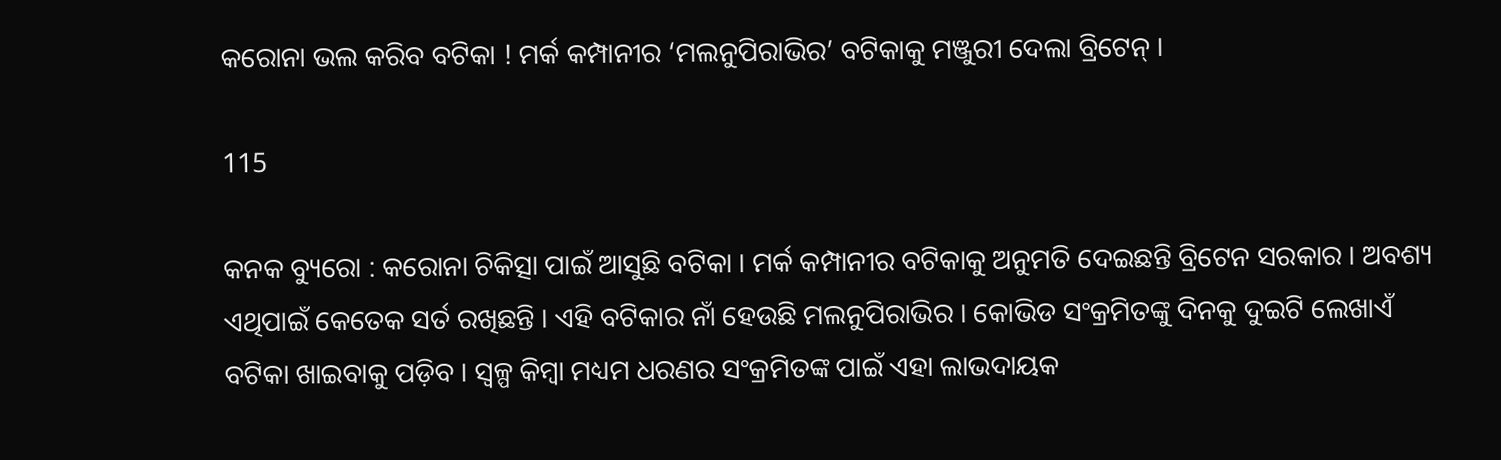କରୋନା ଭଲ କରିବ ବଟିକା ! ମର୍କ କମ୍ପାନୀର ‘ମଲନୁପିରାଭିର’ ବଟିକାକୁ ମଞ୍ଜୁରୀ ଦେଲା ବ୍ରିଟେନ୍ ।

115

କନକ ବ୍ୟୁରୋ : କରୋନା ଚିକିତ୍ସା ପାଇଁ ଆସୁଛି ବଟିକା । ମର୍କ କମ୍ପାନୀର ବଟିକାକୁ ଅନୁମତି ଦେଇଛନ୍ତି ବ୍ରିଟେନ ସରକାର । ଅବଶ୍ୟ ଏଥିପାଇଁ କେତେକ ସର୍ତ ରଖିଛନ୍ତି । ଏହି ବଟିକାର ନାଁ ହେଉଛି ମଲନୁପିରାଭିର । କୋଭିଡ ସଂକ୍ରମିତଙ୍କୁ ଦିନକୁ ଦୁଇଟି ଲେଖାଏଁ ବଟିକା ଖାଇବାକୁ ପଡ଼ିବ । ସ୍ୱଳ୍ପ କିମ୍ବା ମଧ୍ୟମ ଧରଣର ସଂକ୍ରମିତଙ୍କ ପାଇଁ ଏହା ଲାଭଦାୟକ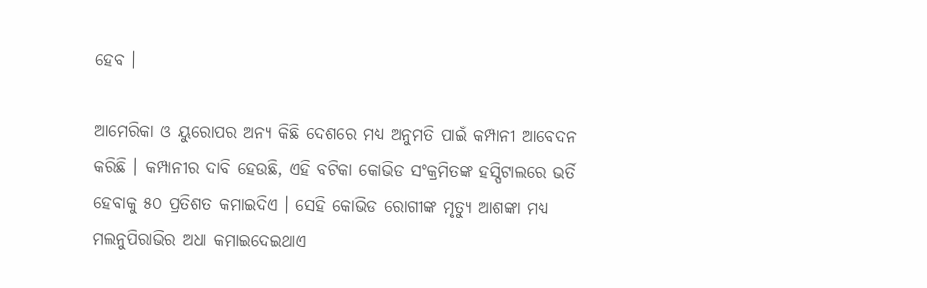ହେବ ।

ଆମେରିକା ଓ ୟୁରୋପର ଅନ୍ୟ କିଛି ଦେଶରେ ମଧ୍ୟ ଅନୁମତି ପାଇଁ କମ୍ପାନୀ ଆବେଦନ କରିଛି । କମ୍ପାନୀର ଦାବି ହେଉଛି, ଏହି ବଟିକା କୋଭିଡ ସଂକ୍ରମିତଙ୍କ ହସ୍ପିଟାଲରେ ଭର୍ତି ହେବାକୁ ୫୦ ପ୍ରତିଶତ କମାଇଦିଏ । ସେହି କୋଭିଡ ରୋଗୀଙ୍କ ମୃତ୍ୟୁ ଆଶଙ୍କା ମଧ୍ୟ ମଲନୁପିରାଭିର ଅଧା କମାଇଦେଇଥାଏ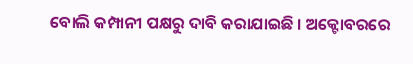ବୋଲି କମ୍ପାନୀ ପକ୍ଷରୁ ଦାବି କରାଯାଇଛି । ଅକ୍ଟୋବରରେ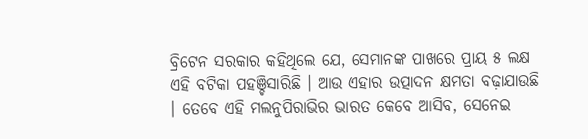ବ୍ରିଟେନ ସରକାର କହିଥିଲେ ଯେ, ସେମାନଙ୍କ ପାଖରେ ପ୍ରାୟ ୫ ଲକ୍ଷ ଏହି ବଟିକା ପହଞ୍ଚିସାରିଛି । ଆଉ ଏହାର ଉତ୍ପାଦନ କ୍ଷମତା ବଢ଼ାଯାଉଛି । ତେବେ ଏହି ମଲନୁପିରାଭିର ଭାରତ କେବେ ଆସିବ, ସେନେଇ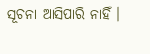ସୂଚନା ଆସିପାରି ନାହିଁ ।